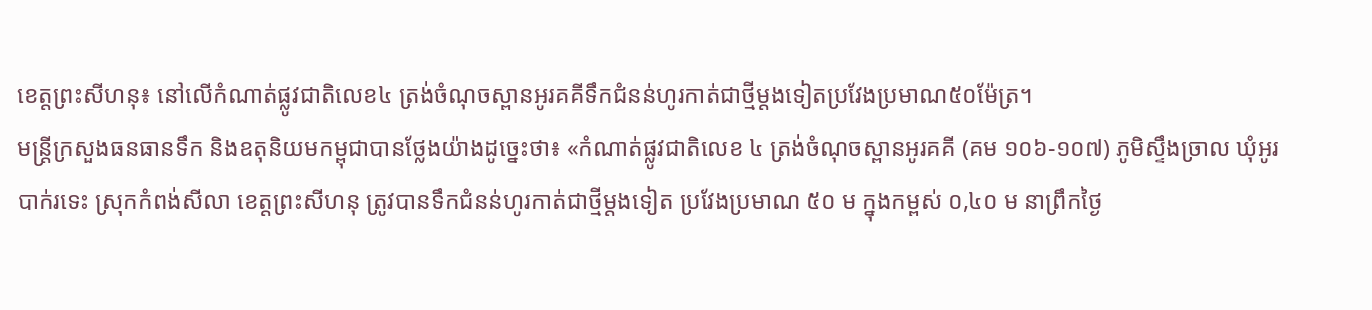ខេត្តព្រះសីហនុ៖ នៅលើកំណាត់ផ្លូវជាតិលេខ៤ ត្រង់ចំណុចស្ពានអូរគគីទឹកជំនន់ហូរកាត់ជាថ្មីម្តងទៀតប្រវែងប្រមាណ៥០ម៉ែត្រ។
មន្ត្រីក្រសួងធនធានទឹក និងឧតុនិយមកម្ពុជាបានថ្លែងយ៉ាងដូច្នេះថា៖ «កំណាត់ផ្លូវជាតិលេខ ៤ ត្រង់ចំណុចស្ពានអូរគគី (គម ១០៦-១០៧) ភូមិស្ទឹងច្រាល ឃុំអូរបាក់រទេះ ស្រុកកំពង់សីលា ខេត្តព្រះសីហនុ ត្រូវបានទឹកជំនន់ហូរកាត់ជាថ្មីម្តងទៀត ប្រវែងប្រមាណ ៥០ ម ក្នុងកម្ពស់ ០,៤០ ម នាព្រឹកថ្ងៃ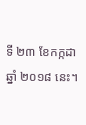ទី ២៣ ខែកក្កដា ឆ្នាំ ២០១៨ នេះ។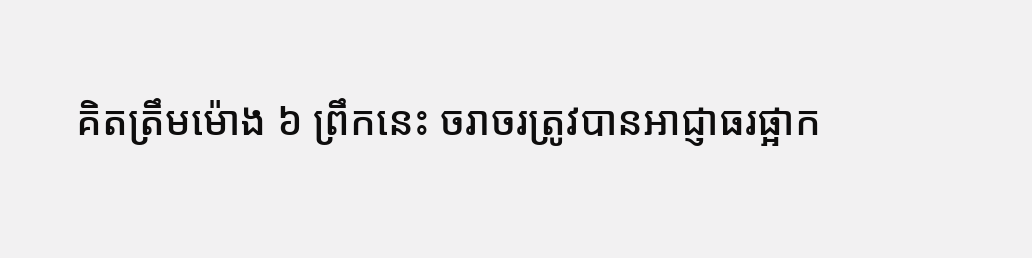គិតត្រឹមម៉ោង ៦ ព្រឹកនេះ ចរាចរត្រូវបានអាជ្ញាធរផ្អាក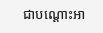ជាបណ្តោះអា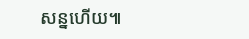សន្នហើយ៕